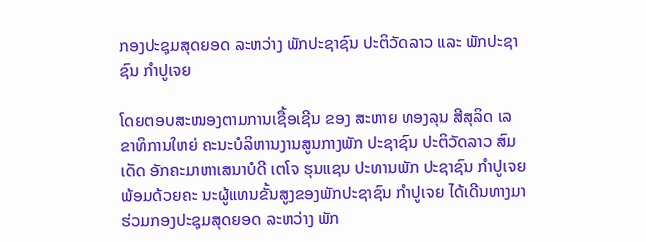ກອງປະຊຸມສຸດຍອດ ລະຫວ່າງ ພັກປະຊາຊົນ ປະຕິວັດລາວ ແລະ ພັກປະຊາຊົນ ກໍາປູເຈຍ

ໂດຍຕອບສະໜອງຕາມການເຊື້ອເຊີນ ຂອງ ສະຫາຍ ທອງລຸນ ສີສຸລິດ ເລຂາທິການໃຫຍ່ ຄະນະບໍລິຫານງານສູນກາງພັກ ປະຊາຊົນ ປະຕິວັດລາວ ສົມເດັດ ອັກຄະມາຫາເສນາບໍດີ ເຕໂຈ ຮຸນແຊນ ປະທານພັກ ປະຊາຊົນ ກໍາປູເຈຍ ພ້ອມດ້ວຍຄະ ນະຜູ້ແທນຂັ້ນສູງຂອງພັກປະຊາຊົນ ກໍາປູເຈຍ ໄດ້ເດີນທາງມາຮ່ວມກອງປະຊຸມສຸດຍອດ ລະຫວ່າງ ພັກ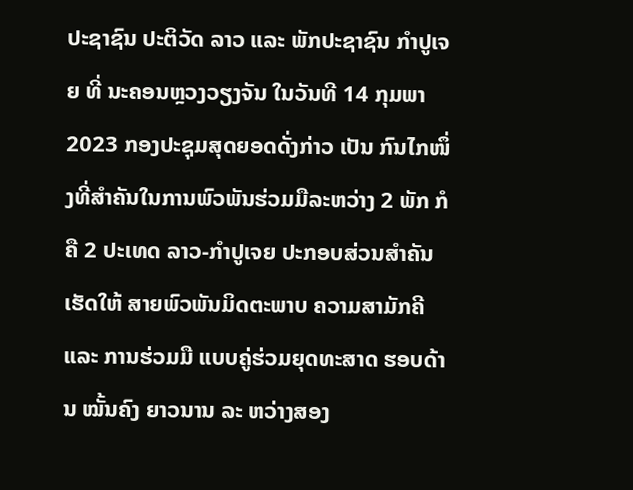ປະຊາຊົນ ປະຕິວັດ ລາວ ແລະ ພັກປະຊາຊົນ ກໍາປູເຈຍ ທີ່ ນະຄອນຫຼວງວຽງຈັນ ໃນວັນທີ 14 ກຸມພາ 2023 ກອງປະຊຸມສຸດຍອດດັ່ງກ່າວ ເປັນ ກົນໄກໜຶ່ງທີ່ສໍາຄັນໃນການພົວພັນຮ່ວມມືລະຫວ່າງ 2 ພັກ ກໍຄື 2 ປະເທດ ລາວ-ກໍາປູເຈຍ ປະກອບສ່ວນສໍາຄັນເຮັດໃຫ້ ສາຍພົວພັນມິດຕະພາບ ຄວາມສາມັກຄີ ແລະ ການຮ່ວມມື ແບບຄູ່ຮ່ວມຍຸດທະສາດ ຮອບດ້ານ ໝັ້ນຄົງ ຍາວນານ ລະ ຫວ່າງສອງ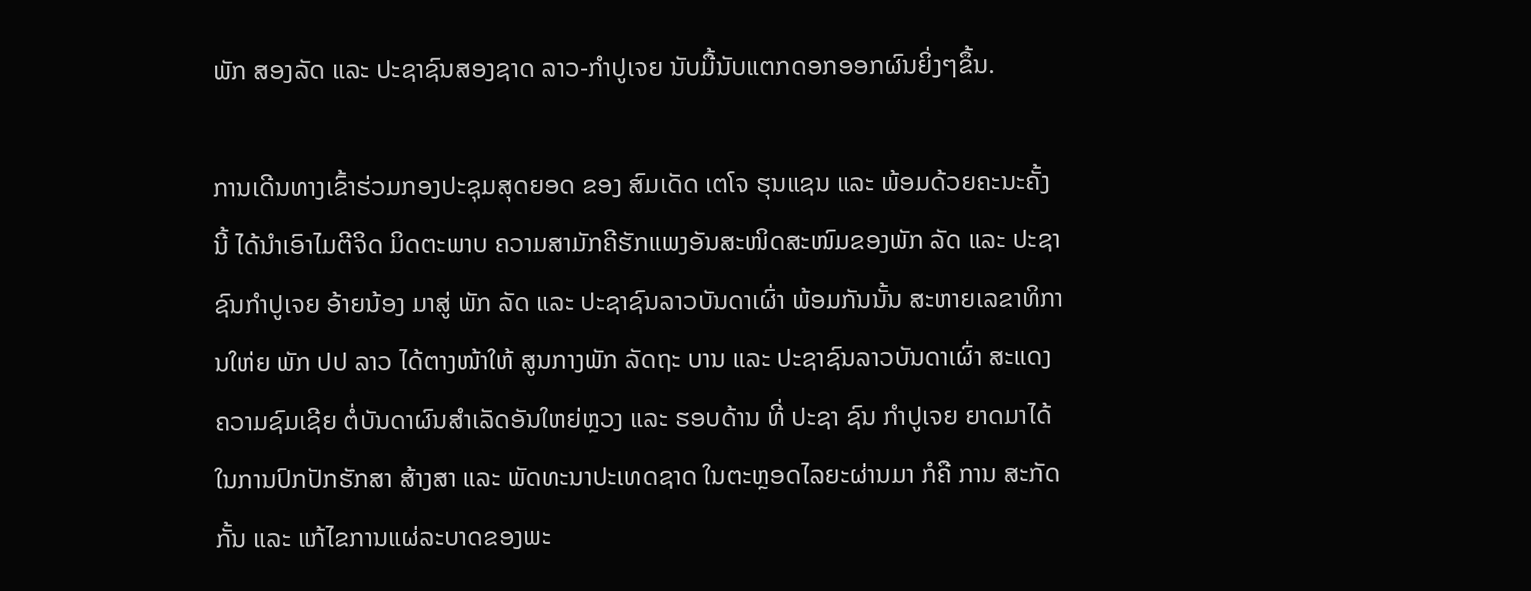ພັກ ສອງລັດ ແລະ ປະຊາຊົນສອງຊາດ ລາວ-ກໍາປູເຈຍ ນັບມື້ນັບແຕກດອກອອກຜົນຍິ່ງໆຂຶ້ນ.

ການເດີນທາງເຂົ້າຮ່ວມກອງປະຊຸມສຸດຍອດ ຂອງ ສົມເດັດ ເຕໂຈ ຮຸນແຊນ ແລະ ພ້ອມດ້ວຍຄະນະຄັ້ງນີ້ ໄດ້ນໍາເອົາໄມຕີຈິດ ມິດຕະພາບ ຄວາມສາມັກຄີຮັກແພງອັນສະໜິດສະໜົມຂອງພັກ ລັດ ແລະ ປະຊາຊົນກໍາປູເຈຍ ອ້າຍນ້ອງ ມາສູ່ ພັກ ລັດ ແລະ ປະຊາຊົນລາວບັນດາເຜົ່າ ພ້ອມກັນນັ້ນ ສະຫາຍເລຂາທິການໃຫ່ຍ ພັກ ປປ ລາວ ໄດ້ຕາງໜ້າໃຫ້ ສູນກາງພັກ ລັດຖະ ບານ ແລະ ປະຊາຊົນລາວບັນດາເຜົ່າ ສະແດງຄວາມຊົມເຊີຍ ຕໍ່ບັນດາຜົນສໍາເລັດອັນໃຫຍ່ຫຼວງ ແລະ ຮອບດ້ານ ທີ່ ປະຊາ ຊົນ ກໍາປູເຈຍ ຍາດມາໄດ້ ໃນການປົກປັກຮັກສາ ສ້າງສາ ແລະ ພັດທະນາປະເທດຊາດ ໃນຕະຫຼອດໄລຍະຜ່ານມາ ກໍຄື ການ ສະກັດກັ້ນ ແລະ ແກ້ໄຂການແຜ່ລະບາດຂອງພະ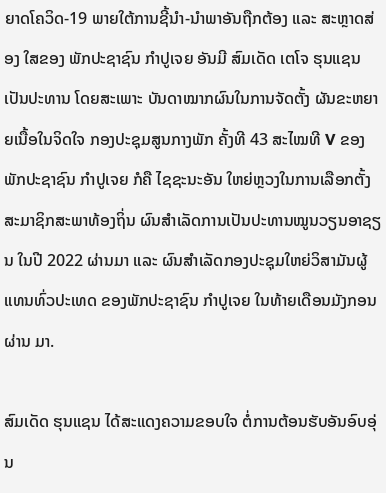ຍາດໂຄວິດ-19 ພາຍໃຕ້ການຊີ້ນໍາ-ນໍາພາອັນຖືກຕ້ອງ ແລະ ສະຫຼາດສ່ອງ ໃສຂອງ ພັກປະຊາຊົນ ກໍາປູເຈຍ ອັນມີ ສົມເດັດ ເຕໂຈ ຮຸນແຊນ ເປັນປະທານ ໂດຍສະເພາະ ບັນດາໝາກຜົນໃນການຈັດຕັ້ງ ຜັນຂະຫຍາຍເນື້ອໃນຈິດໃຈ ກອງປະຊຸມສູນກາງພັກ ຄັ້ງທີ 43 ສະໄໝທີ V ຂອງພັກປະຊາຊົນ ກໍາປູເຈຍ ກໍຄື ໄຊຊະນະອັນ ໃຫຍ່ຫຼວງໃນການເລືອກຕັ້ງ ສະມາຊິກສະພາທ້ອງຖິ່ນ ຜົນສໍາເລັດການເປັນປະທານໝູນວຽນອາຊຽນ ໃນປີ 2022 ຜ່ານມາ ແລະ ຜົນສໍາເລັດກອງປະຊຸມໃຫຍ່ວິສາມັນຜູ້ແທນທົ່ວປະເທດ ຂອງພັກປະຊາຊົນ ກໍາປູເຈຍ ໃນທ້າຍເດືອນມັງກອນ ຜ່ານ ມາ.

ສົມເດັດ ຮຸນແຊນ ໄດ້ສະແດງຄວາມຂອບໃຈ ຕໍ່ການຕ້ອນຮັບອັນອົບອຸ່ນ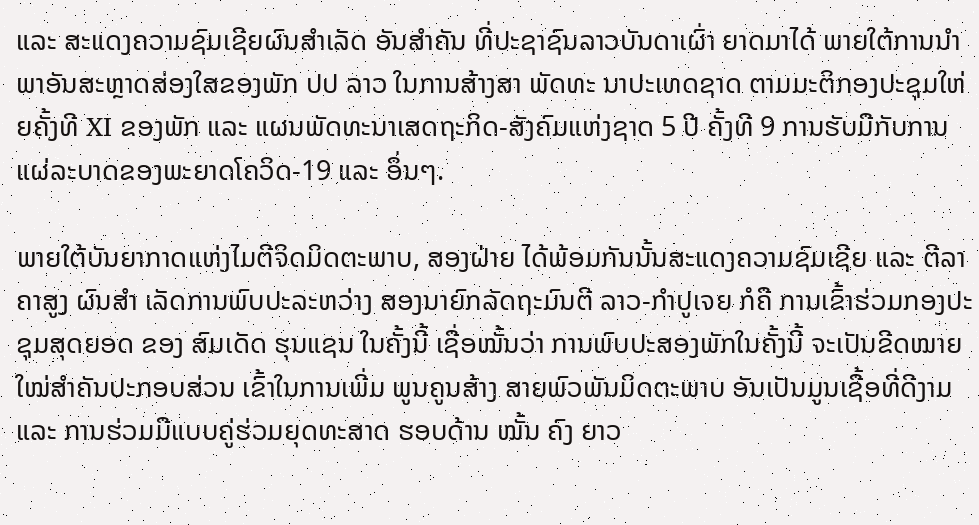ແລະ ສະແດງຄວາມຊົມເຊີຍຜົນສໍາເລັດ ອັນສໍາຄັນ ທີ່ປະຊາຊົນລາວບັນດາເຜົ່າ ຍາດມາໄດ້ ພາຍໃຕ້ການນໍາພາອັນສະຫຼາດສ່ອງໃສຂອງພັກ ປປ ລາວ ໃນການສ້າງສາ ພັດທະ ນາປະເທດຊາດ ຕາມມະຕິກອງປະຊຸມໃຫ່ຍຄັ້ງທີ XI ຂອງພັກ ແລະ ແຜນພັດທະນາເສດຖະກິດ-ສັງຄົມແຫ່ງຊາດ 5 ປີ ຄັ້ງທີ 9 ການຮັບມືກັບການແຜ່ລະບາດຂອງພະຍາດໂຄວິດ-19 ແລະ ອຶ່ນໆ.

ພາຍໃຕ້ບັນຍາກາດແຫ່ງໄມຕີຈິດມິດຕະພາບ, ສອງຝ່າຍ ໄດ້ພ້ອມກັນນັ້ນສະແດງຄວາມຊົມເຊີຍ ແລະ ຕີລາຄາສູງ ຜົນສໍາ ເລັດການພົບປະລະຫວ່າງ ສອງນາຍົກລັດຖະມົນຕີ ລາວ-ກໍາປູເຈຍ ກໍຄື ການເຂົ້າຮ່ວມກອງປະຊຸມສຸດຍອດ ຂອງ ສົມເດັດ ຮຸນແຊນ ໃນຄັ້ງນີ້ ເຊື່ອໝັ້ນວ່າ ການພົບປະສອງພັກໃນຄັ້ງນີ້ ຈະເປັນຂີດໝາຍໃໝ່ສໍາຄັນປະກອບສ່ວນ ເຂົ້າໃນການເພີ່ມ ພູນຄູນສ້າງ ສາຍພົວພັນມິດຕະພາບ ອັນເປັນມູນເຊື້ອທີ່ດີງາມ ແລະ ການຮ່ວມມືແບບຄູ່ຮ່ວມຍຸດທະສາດ ຮອບດ້ານ ໝັ້ນ ຄົງ ຍາວ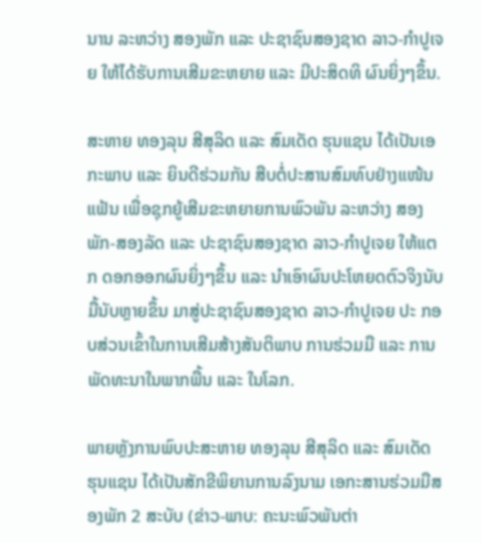ນານ ລະຫວ່າງ ສອງພັກ ແລະ ປະຊາຊົນສອງຊາດ ລາວ-ກໍາປູເຈຍ ໃຫ້ໄດ້ຮັບການເສີມຂະຫຍາຍ ແລະ ມີປະສິດທິ ຜົນຍິ່ງໆຂຶ້ນ.

ສະຫາຍ ທອງລຸນ ສີສຸລິດ ແລະ ສົມເດັດ ຮຸນແຊນ ໄດ້ເປັນເອກະພາບ ແລະ ຍິນດີຮ່ວມກັນ ສືບຕໍ່ປະສານສົມທົບຢ່າງແໜ້ນ ແຟ້ນ ເພື່ອຊຸກຍູ້ເສີມຂະຫຍາຍການພົວພັນ ລະຫວ່າງ ສອງພັກ-ສອງລັດ ແລະ ປະຊາຊົນສອງຊາດ ລາວ-ກໍາປູເຈຍ ໃຫ້ແຕກ ດອກອອກຜົນຍິ່ງໆຂຶ້ນ ແລະ ນໍາເອົາຜົນປະໂຫຍດຕົວຈິງນັບມື້ນັບຫຼາຍຂຶ້ນ ມາສູ່ປະຊາຊົນສອງຊາດ ລາວ-ກໍາປູເຈຍ ປະ ກອບສ່ວນເຂົ້າໃນການເສີມສ້າງສັນຕິພາບ ການຮ່ວມມື ແລະ ການພັດທະນາໃນພາກພື້ນ ແລະ ໃນໂລກ.

ພາຍຫຼັງການພົບປະສະຫາຍ ທອງລຸນ ສີສຸລິດ ແລະ ສົມເດັດ ຮຸນແຊນ ໄດ້ເປັນສັກຂີພິຍານການລົງນາມ ເອກະສານຮ່ວມມືສອງພັກ 2 ສະບັບ (ຂ່າວ-ພາບ: ຄະນະພົວພັນຕ່າ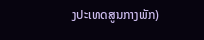ງປະເທດສູນກາງພັກ)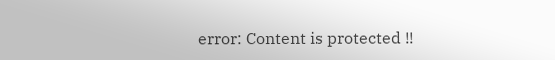error: Content is protected !!